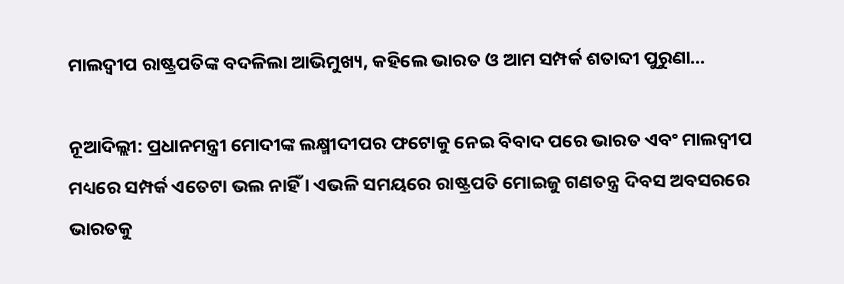ମାଲଦ୍ୱୀପ ରାଷ୍ଟ୍ରପତିଙ୍କ ବଦଳିଲା ଆଭିମୁଖ୍ୟ, କହିଲେ ଭାରତ ଓ ଆମ ସମ୍ପର୍କ ଶତାବ୍ଦୀ ପୁରୁଣା…

ନୂଆଦିଲ୍ଲୀ: ପ୍ରଧାନମନ୍ତ୍ରୀ ମୋଦୀଙ୍କ ଲକ୍ଷ୍ମୀଦୀପର ଫଟୋକୁ ନେଇ ବିବାଦ ପରେ ଭାରତ ଏବଂ ମାଲଦ୍ୱୀପ ମଧ୍ୟରେ ସମ୍ପର୍କ ଏତେଟା ଭଲ ନାହିଁ । ଏଭଳି ସମୟରେ ରାଷ୍ଟ୍ରପତି ମୋଇଜୁ ଗଣତନ୍ତ୍ର ଦିବସ ଅବସରରେ ଭାରତକୁ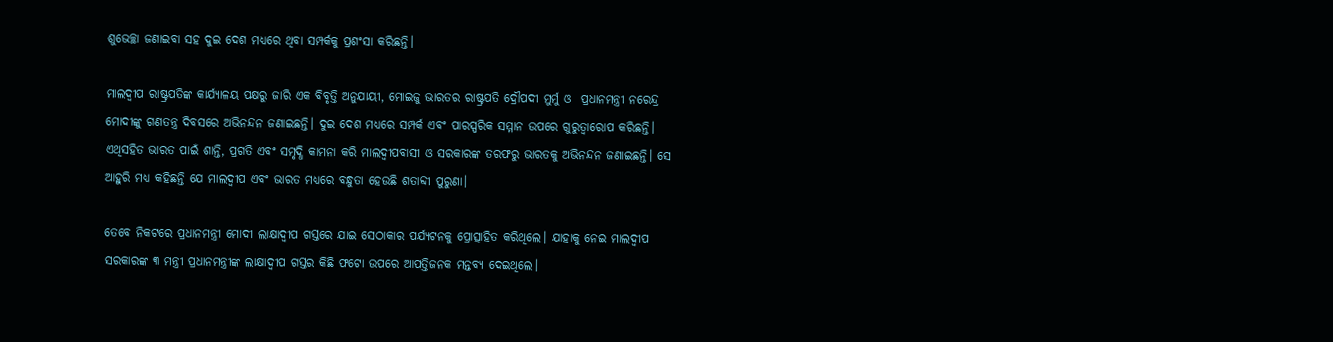ଶୁଭେଚ୍ଛା ଜଣାଇବା ସହ ଦୁଇ ଦେଶ ମଧ୍ୟରେ ଥିବା ସମ୍ପର୍କକୁ ପ୍ରଶଂସା କରିଛନ୍ତି।

ମାଲଦ୍ୱୀପ ରାଷ୍ଟ୍ରପତିଙ୍କ କାର୍ଯ୍ୟାଳୟ ପକ୍ଷରୁ ଜାରି ଏକ ବିବୃତ୍ତି ଅନୁଯାୟୀ, ମୋଇଜୁ ଭାରତର ରାଷ୍ଟ୍ରପତି ଦ୍ରୌପଦୀ ମୁର୍ମୁ ଓ  ପ୍ରଧାନମନ୍ତ୍ରୀ ନରେନ୍ଦ୍ର ମୋଦୀଙ୍କୁ ଗଣତନ୍ତ୍ର ଦିବସରେ ଅଭିନନ୍ଦନ ଜଣାଇଛନ୍ତି। ଦୁଇ ଦେଶ ମଧ୍ୟରେ ସମ୍ପର୍କ ଏବଂ ପାରସ୍ପରିକ ସମ୍ମାନ ଉପରେ ଗୁରୁତ୍ୱାରୋପ କରିଛନ୍ତି। ଏଥିସହିତ ଭାରତ ପାଇଁ ଶାନ୍ତି, ପ୍ରଗତି ଏବଂ ସମୃଦ୍ଧି କାମନା କରି ମାଲଦ୍ୱୀପବାସୀ ଓ ସରକାରଙ୍କ ତରଫରୁ ଭାରତକୁ ଅଭିନନ୍ଦନ ଜଣାଇଛନ୍ତି। ସେ ଆହୁରି ମଧ୍ୟ କହିଛନ୍ତି ଯେ ମାଲଦ୍ୱୀପ ଏବଂ ଭାରତ ମଧ୍ୟରେ ବନ୍ଧୁତା ହେଉଛି ଶତାବ୍ଦୀ ପୁରୁଣା।

ତେବେ ନିକଟରେ ପ୍ରଧାନମନ୍ତ୍ରୀ ମୋଦୀ ଲାକ୍ଷାଦ୍ୱୀପ ଗସ୍ତରେ ଯାଇ ସେଠାକାର ପର୍ଯ୍ୟଟନକୁ ପ୍ରୋତ୍ସାହିତ କରିଥିଲେ। ଯାହାକୁ ନେଇ ମାଲଦ୍ୱୀପ ସରକାରଙ୍କ ୩ ମନ୍ତ୍ରୀ ପ୍ରଧାନମନ୍ତ୍ରୀଙ୍କ ଲାକ୍ଷାଦ୍ୱୀପ ଗସ୍ତର କିଛି ଫଟୋ ଉପରେ ଆପତ୍ତିଜନକ ମନ୍ତବ୍ୟ ଦେଇଥିଲେ।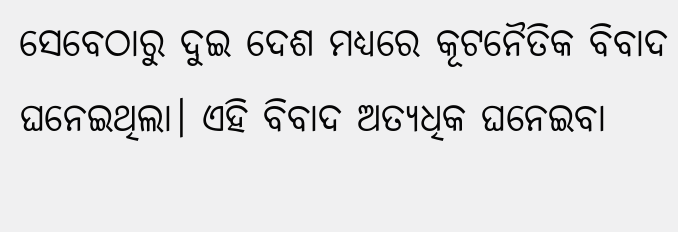ସେବେଠାରୁ ଦୁଇ ଦେଶ ମଧ୍ୟରେ କୂଟନୈତିକ ବିବାଦ ଘନେଇଥିଲା। ଏହି ବିବାଦ ଅତ୍ୟଧିକ ଘନେଇବା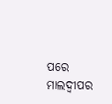ପରେ ମାଲଦ୍ୱୀପର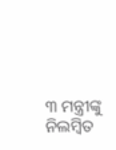୩ ମନ୍ତ୍ରୀଙ୍କୁ ନିଲମ୍ବିତ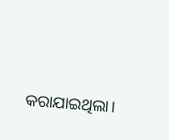କରାଯାଇଥିଲା।